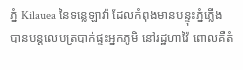ភ្នំ Kilauea នៃទន្លេឡាវ៉ា ដែលកំពុងមានបន្ទុះភ្នំភ្លើង បានបន្តលេបត្របាក់ផ្ទះអ្នកភូមិ នៅរដ្ឋហាវ៉ៃ ពោលគឺតំ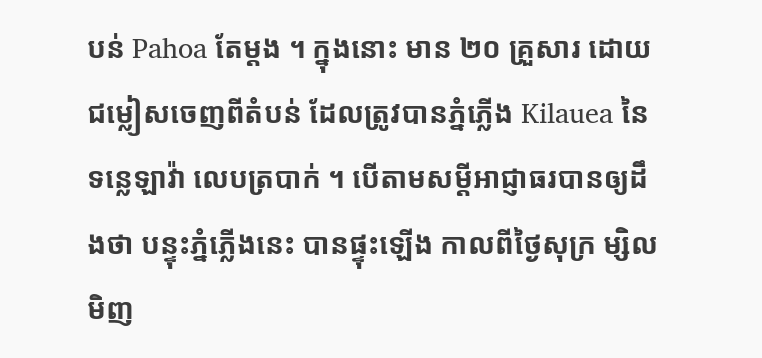បន់ Pahoa តែម្តង ។ ក្នុងនោះ មាន ២០ គ្រួសារ ដោយជម្លៀសចេញពីតំបន់ ដែលត្រូវបានភ្នំភ្លើង Kilauea នៃទន្លេឡាវ៉ា លេបត្របាក់ ។ បើតាមសម្តីអាជ្ញាធរបានឲ្យដឹងថា បន្ទុះភ្នំភ្លើងនេះ បានផ្ទុះឡើង កាលពីថ្ងៃសុក្រ ម្សិលមិញ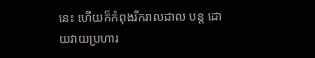នេះ ហើយក៏កំពុងរីករាលដាល បន្ត ដោយវាយប្រហារ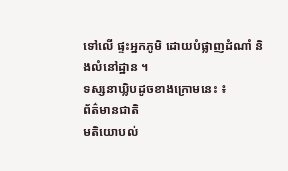ទៅលើ ផ្ទះអ្នកភូមិ ដោយបំផ្លាញដំណាំ និងលំនៅដ្ឋាន ។
ទស្សនាឃ្លិបដូចខាងក្រោមនេះ ៖
ព័ត៌មានជាតិ
មតិយោបល់